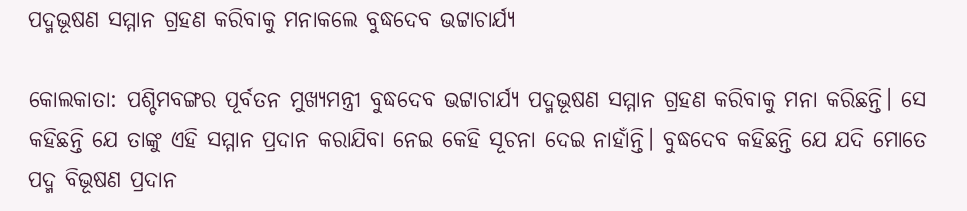ପଦ୍ମଭୂଷଣ ସମ୍ମାନ ଗ୍ରହଣ କରିବାକୁ ମନାକଲେ ବୁଦ୍ଧଦେବ ଭଟ୍ଟାଚାର୍ଯ୍ୟ

କୋଲକାତା: ପଶ୍ଚିମବଙ୍ଗର ପୂର୍ବତନ ମୁଖ୍ୟମନ୍ତ୍ରୀ ବୁଦ୍ଧଦେବ ଭଟ୍ଟାଚାର୍ଯ୍ୟ ପଦ୍ମଭୂଷଣ ସମ୍ମାନ ଗ୍ରହଣ କରିବାକୁ ମନା କରିଛନ୍ତି। ସେ କହିଛନ୍ତି ଯେ ତାଙ୍କୁ ଏହି ସମ୍ମାନ ପ୍ରଦାନ କରାଯିବା ନେଇ କେହି ସୂଚନା ଦେଇ ନାହାଁନ୍ତି। ବୁଦ୍ଧଦେବ କହିଛନ୍ତି ଯେ ଯଦି ମୋତେ ପଦ୍ମ ବିଭୂଷଣ ପ୍ରଦାନ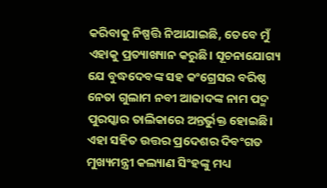କରିବାକୁ ନିଷ୍ପତ୍ତି ନିଆଯାଇଛି, ତେବେ ମୁଁ ଏହାକୁ ପ୍ରତ୍ୟାଖ୍ୟାନ କରୁଛି। ସୂଚନାଯୋଗ୍ୟ ଯେ ବୁଦ୍ଧଦେବଙ୍କ ସହ କଂଗ୍ରେସର ବରିଷ୍ଠ ନେତା ଗୁଲାମ ନବୀ ଆଜାଦଙ୍କ ନାମ ପଦ୍ମ ପୁରସ୍କାର ତାଲିକାରେ ଅନ୍ତର୍ଭୁକ୍ତ ହୋଇଛି। ଏହା ସହିତ ଉତ୍ତର ପ୍ରଦେଶର ଦିବଂଗତ ମୁଖ୍ୟମନ୍ତ୍ରୀ କଲ୍ୟାଣ ସିଂହଙ୍କୁ ମଧ୍ୟ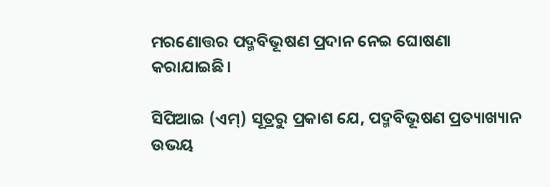ମରଣୋତ୍ତର ପଦ୍ମବିଭୂଷଣ ପ୍ରଦାନ ନେଇ ଘୋଷଣା କରାଯାଇଛି।

ସିପିଆଇ (ଏମ୍) ସୂତ୍ରରୁ ପ୍ରକାଶ ଯେ, ପଦ୍ମବିଭୂଷଣ ପ୍ରତ୍ୟାଖ୍ୟାନ ଉଭୟ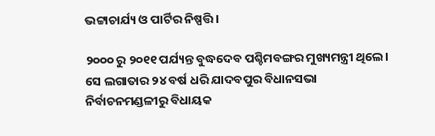ଭଟ୍ଟାଚାର୍ଯ୍ୟ ଓ ପାର୍ଟିର ନିଷ୍ପତ୍ତି।

୨୦୦୦ ରୁ ୨୦୧୧ ପର୍ଯ୍ୟନ୍ତ ବୁଦ୍ଧଦେବ ପଶ୍ଚିମବଙ୍ଗର ମୁଖ୍ୟମନ୍ତ୍ରୀ ଥିଲେ। ସେ ଲଗାତାର ୨୪ ବର୍ଷ ଧରି ଯାଦବପୁର ବିଧାନସଭା ନିର୍ବାଚନମଣ୍ଡଳୀରୁ ବିଧାୟକ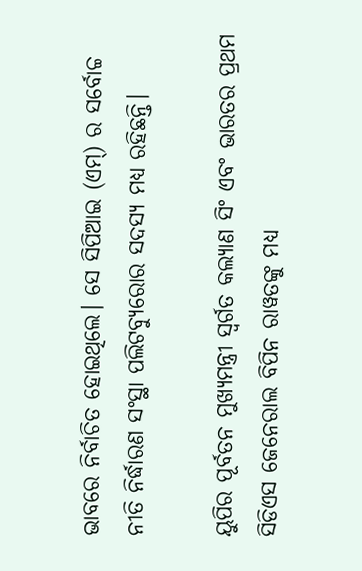ଭାବରେ ନିର୍ବାଚିତ ହୋଇଥିଲେ। ସେ ସିପିଆଇ (ଏମ୍) ର ସର୍ବୋଚ୍ଚ ନୀତି ନିର୍ଦ୍ଧାରଣ ସଂସ୍ଥା ପଲିଟବ୍ୟୁରୋର ସଦସ୍ୟ ମଧ୍ୟ ରହିଛନ୍ତି।

ୟୁପିର ପୂର୍ବତନ ମୁଖ୍ୟମନ୍ତ୍ରୀ ସ୍ୱର୍ଗତ କଲ୍ୟାଣ ସିଂ ଏବଂ ଭାରତର ପ୍ରଥମ ସିଡିଏସ ଜେନେରାଲ ବିପିନ ରାୱତଙ୍କୁ ମଧ୍ୟ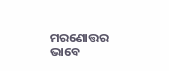ମରଣୋତ୍ତର ଭାବେ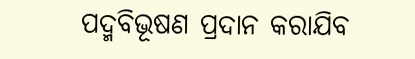ପଦ୍ମବିଭୂଷଣ ପ୍ରଦାନ କରାଯିବ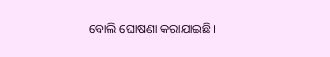ବୋଲି ଘୋଷଣା କରାଯାଇଛି।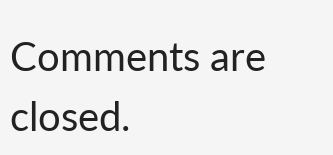Comments are closed.